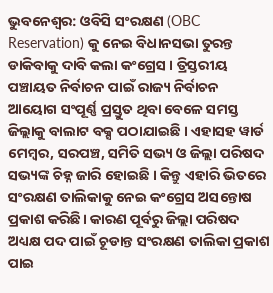ଭୁବନେଶ୍ବର: ଓବିସି ସଂରକ୍ଷଣ (OBC Reservation) କୁ ନେଇ ବିଧାନସଭା ତୁରନ୍ତ ଡାକିବାକୁ ଦାବି କଲା କଂଗ୍ରେସ । ତ୍ରିସ୍ତରୀୟ ପଞ୍ଚାୟତ ନିର୍ବାଚନ ପାଇଁ ରାଜ୍ୟ ନିର୍ବାଚନ ଆୟୋଗ ସଂପୂର୍ଣ୍ଣ ପ୍ରସ୍ତୁତ ଥିବା ବେଳେ ସମସ୍ତ ଜିଲ୍ଲାକୁ ବାଲାଟ ବକ୍ସ ପଠାଯାଇଛି । ଏହାସହ ୱାର୍ଡ ମେମ୍ବର, ସରପଞ୍ଚ, ସମିତି ସଭ୍ୟ ଓ ଜିଲ୍ଲା ପରିଷଦ ସଭ୍ୟଙ୍କ ଚିହ୍ନ ଜାରି ହୋଇଛି । କିନ୍ତୁ ଏହାରି ଭିତରେ ସଂରକ୍ଷଣ ତାଲିକାକୁ ନେଇ କଂଗ୍ରେସ ଅସନ୍ତୋଷ ପ୍ରକାଶ କରିଛି। କାରଣ ପୂର୍ବରୁ ଜିଲ୍ଲା ପରିଷଦ ଅଧ୍ୟକ୍ଷ ପଦ ପାଇଁ ଚୂଡାନ୍ତ ସଂରକ୍ଷଣ ତାଲିକା ପ୍ରକାଶ ପାଇ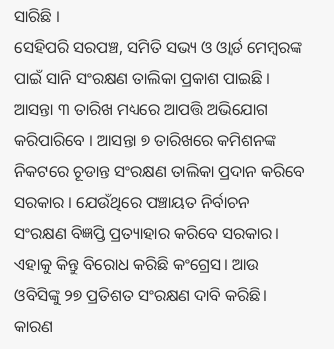ସାରିଛି ।
ସେହିପରି ସରପଞ୍ଚ, ସମିତି ସଭ୍ୟ ଓ ଓ୍ବାର୍ଡ ମେମ୍ବରଙ୍କ ପାଇଁ ସାନି ସଂରକ୍ଷଣ ତାଲିକା ପ୍ରକାଶ ପାଇଛି । ଆସନ୍ତା ୩ ତାରିଖ ମଧ୍ୟରେ ଆପତ୍ତି ଅଭିଯୋଗ କରିପାରିବେ । ଆସନ୍ତା ୭ ତାରିଖରେ କମିଶନଙ୍କ ନିକଟରେ ଚୂଡାନ୍ତ ସଂରକ୍ଷଣ ତାଲିକା ପ୍ରଦାନ କରିବେ ସରକାର । ଯେଉଁଥିରେ ପଞ୍ଚାୟତ ନିର୍ବାଚନ ସଂରକ୍ଷଣ ବିଜ୍ଞପ୍ତି ପ୍ରତ୍ୟାହାର କରିବେ ସରକାର। ଏହାକୁ କିନ୍ତୁ ବିରୋଧ କରିଛି କଂଗ୍ରେସ। ଆଉ ଓବିସିଙ୍କୁ ୨୭ ପ୍ରତିଶତ ସଂରକ୍ଷଣ ଦାବି କରିଛି। କାରଣ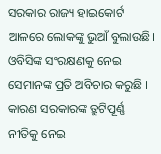ସରକାର ରାଜ୍ୟ ହାଇକୋର୍ଟ ଆଳରେ ଲୋକଙ୍କୁ ଭୁଆଁ ବୁଲାଉଛି। ଓବିସିଙ୍କ ସଂରକ୍ଷଣକୁ ନେଇ ସେମାନଙ୍କ ପ୍ରତି ଅବିଚାର କରୁଛି । କାରଣ ସରକାରଙ୍କ ତ୍ରୁଟିପୂର୍ଣ୍ଣ ନୀତିକୁ ନେଇ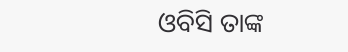ଓବିସି ତାଙ୍କ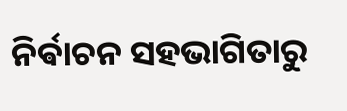ନିର୍ଵାଚନ ସହଭାଗିତାରୁ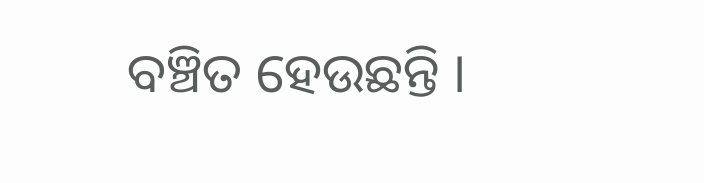ବଞ୍ଚିତ ହେଉଛନ୍ତି ।